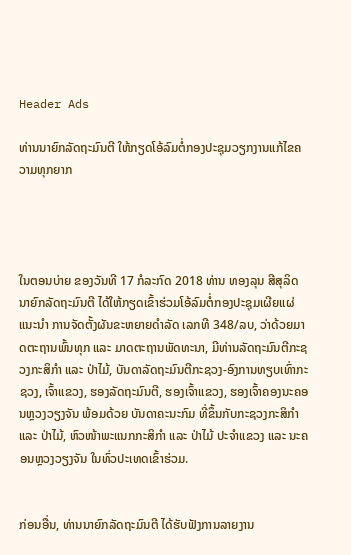Header Ads

ທ່ານນາຍົກລັດຖະມົນຕີ ໃຫ້ກຽດໂອ້ລົມຕໍ່ກອງປະຊຸມວຽກງານແກ້ໄຂຄວາມທຸກຍາກ




ໃນຕອນບ່າຍ ຂອງວັນທີ 17 ກໍລະກົດ 2018 ທ່ານ ທອງລຸນ ສີສຸລິດ ນາຍົກລັດຖະມົນຕີ ໄດ້ໃຫ້ກຽດເຂົ້າຮ່ວມໂອ້ລົມຕໍ່ກອງປະຊຸມເຜີຍແຜ່ແນະນຳ ການຈັດຕັ້ງຜັນຂະຫຍາຍດຳລັດ ເລກທີ 348/ລບ, ວ່າດ້ວຍມາດຕະຖານພົ້ນທຸກ ແລະ ມາດຕະຖານພັດທະນາ, ມີທ່ານລັດຖະມົນຕີກະຊວງກະສິກຳ ແລະ ປ່າໄມ້, ບັນດາລັດຖະມົນຕີກະຊວງ-ອົງການທຽບເທົ່າກະຊວງ, ເຈົ້າແຂວງ, ຮອງລັດຖະມົນຕີ, ຮອງເຈົ້າແຂວງ, ຮອງເຈົ້າຄອງນະຄອນຫຼວງວຽງຈັນ ພ້ອມດ້ວຍ ບັນດາຄະນະກົມ ທີ່ຂຶ້ນກັບກະຊວງກະສິກຳ ແລະ ປ່າໄມ້, ຫົວໜ້າພະແນກກະສິກຳ ແລະ ປ່າໄມ້ ປະຈຳແຂວງ ແລະ ນະຄອນຫຼວງວຽງຈັນ ໃນທົ່ວປະເທດເຂົ້າຮ່ວມ.


ກ່ອນອື່ນ, ທ່ານນາຍົກລັດຖະມົນຕີ ໄດ້ຮັບຟັງການລາຍງານ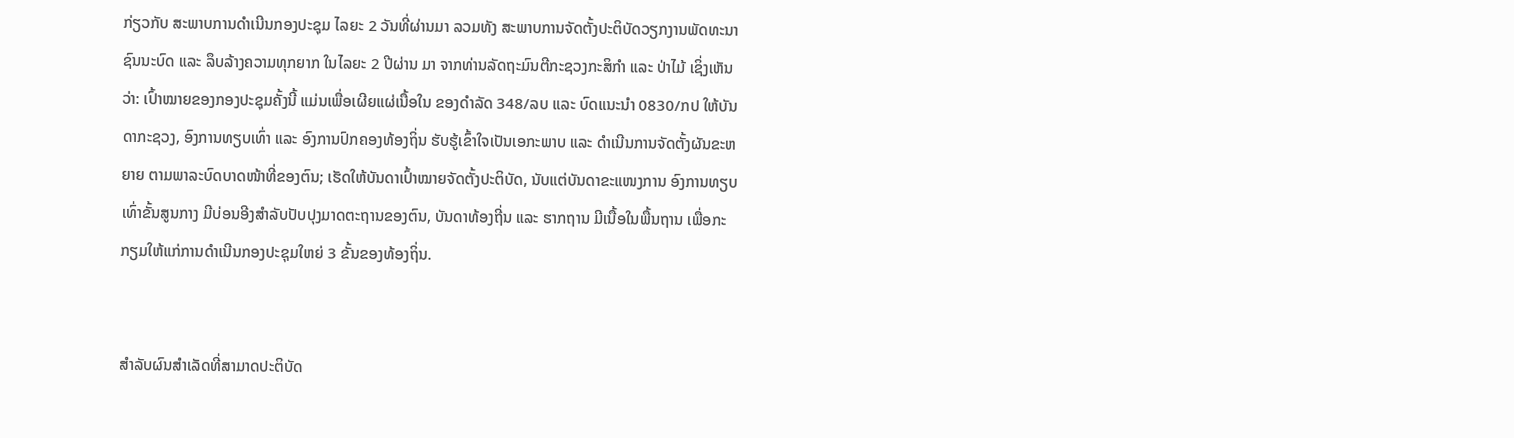ກ່ຽວກັບ ສະພາບການດຳເນີນກອງປະຊຸມ ໄລຍະ 2 ວັນທີ່ຜ່ານມາ ລວມທັງ ສະພາບການຈັດຕັ້ງປະຕິບັດວຽກງານພັດທະນາຊົນນະບົດ ແລະ ລຶບລ້າງຄວາມທຸກຍາກ ໃນໄລຍະ 2 ປີຜ່ານ ມາ ຈາກທ່ານລັດຖະມົນຕີກະຊວງກະສິກຳ ແລະ ປ່າໄມ້ ເຊິ່ງເຫັນວ່າ: ເປົ້າໝາຍຂອງກອງປະຊຸມຄັ້ງນີ້ ແມ່ນເພື່ອເຜີຍແຜ່ເນື້ອໃນ ຂອງດຳລັດ 348/ລບ ແລະ ບົດແນະນຳ 0830/ກປ ໃຫ້ບັນດາກະຊວງ, ອົງການທຽບເທົ່າ ແລະ ອົງການປົກຄອງທ້ອງຖິ່ນ ຮັບຮູ້ເຂົ້າໃຈເປັນເອກະພາບ ແລະ ດຳເນີນການຈັດຕັ້ງຜັນຂະຫຍາຍ ຕາມພາລະບົດບາດໜ້າທີ່ຂອງຕົນ; ເຮັດໃຫ້ບັນດາເປົ້າໝາຍຈັດຕັ້ງປະຕິບັດ, ນັບແຕ່ບັນດາຂະແໜງການ ອົງການທຽບເທົ່າຂັ້ນສູນກາງ ມີບ່ອນອີງສໍາລັບປັບປຸງມາດຕະຖານຂອງຕົນ, ບັນດາທ້ອງຖີ່ນ ແລະ ຮາກຖານ ມີເນື້ອໃນພື້ນຖານ ເພື່ອກະກຽມໃຫ້ແກ່ການດໍາເນີນກອງປະຊຸມໃຫຍ່ 3 ຂັ້ນຂອງທ້ອງຖິ່ນ.


ສຳລັບຜົນສຳເລັດທີ່ສາມາດປະຕິບັດ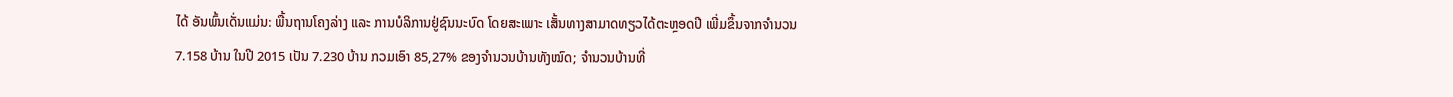ໄດ້ ອັນພົ້ນເດັ່ນແມ່ນ: ພື້ນຖານໂຄງລ່າງ ແລະ ການບໍລິການຢູ່ຊົນນະບົດ ໂດຍສະເພາະ ເສັ້ນທາງສາມາດທຽວໄດ້ຕະຫຼອດປີ ເພີ່ມຂຶ້ນຈາກຈຳນວນ 7.158 ບ້ານ ໃນປີ 2015 ເປັນ 7.230 ບ້ານ ກວມເອົາ 85,27% ຂອງຈຳນວນບ້ານທັງໝົດ; ຈຳນວນບ້ານທີ່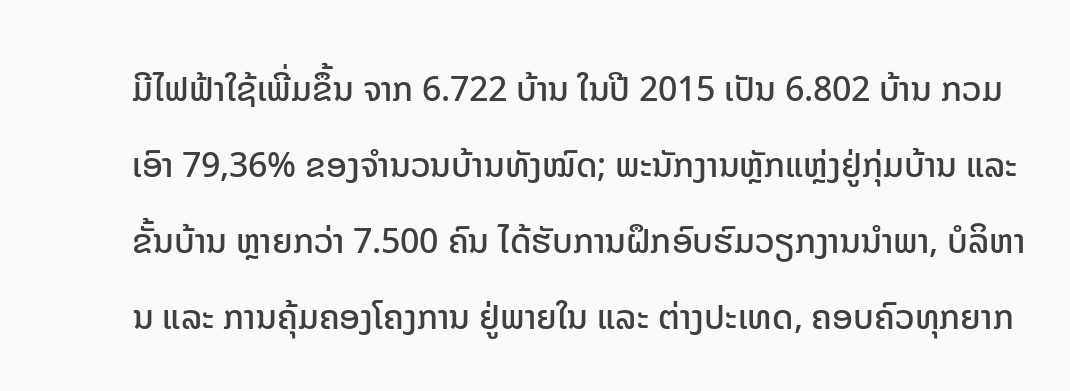ມີໄຟຟ້າໃຊ້ເພີ່ມຂຶ້ນ ຈາກ 6.722 ບ້ານ ໃນປີ 2015 ເປັນ 6.802 ບ້ານ ກວມເອົາ 79,36% ຂອງຈຳນວນບ້ານທັງໝົດ; ພະນັກງານຫຼັກແຫຼ່ງຢູ່ກຸ່ມບ້ານ ແລະ ຂັ້ນບ້ານ ຫຼາຍກວ່າ 7.500 ຄົນ ໄດ້ຮັບການຝຶກອົບຮົມວຽກງານນຳພາ, ບໍລິຫານ ແລະ ການຄຸ້ມຄອງໂຄງການ ຢູ່ພາຍໃນ ແລະ ຕ່າງປະເທດ, ຄອບຄົວທຸກຍາກ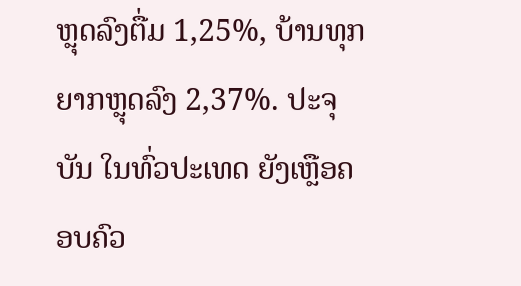ຫຼຸດລົງຕື່ມ 1,25%, ບ້ານທຸກຍາກຫຼຸດລົງ 2,37%. ປະຈຸບັນ ໃນທົ່ວປະເທດ ຍັງເຫຼືອຄອບຄົວ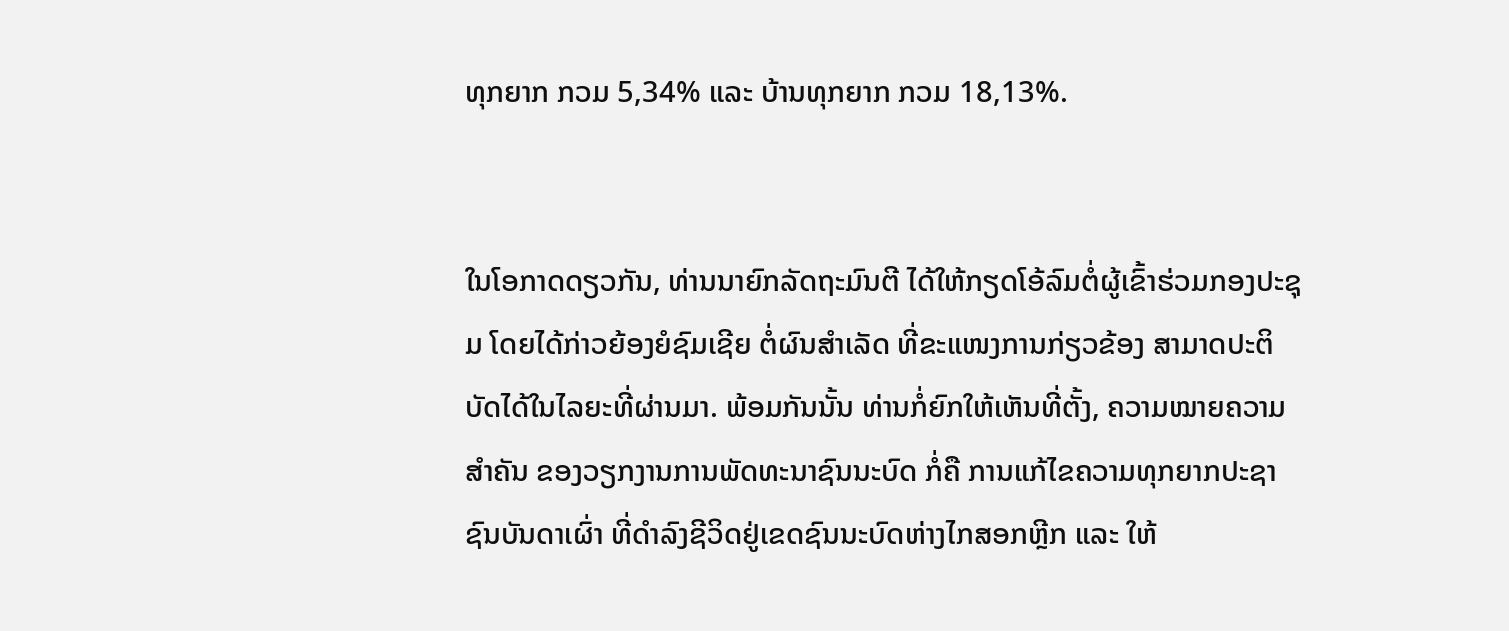ທຸກຍາກ ກວມ 5,34% ແລະ ບ້ານທຸກຍາກ ກວມ 18,13%.


ໃນໂອກາດດຽວກັນ, ທ່ານນາຍົກລັດຖະມົນຕີ ໄດ້ໃຫ້ກຽດໂອ້ລົມຕໍ່ຜູ້ເຂົ້າຮ່ວມກອງປະຊຸມ ໂດຍໄດ້ກ່າວຍ້ອງຍໍຊົມເຊີຍ ຕໍ່ຜົນສຳເລັດ ທີ່ຂະແໜງການກ່ຽວຂ້ອງ ສາມາດປະຕິບັດໄດ້ໃນໄລຍະທີ່ຜ່ານມາ. ພ້ອມກັນນັ້ນ ທ່ານກໍ່ຍົກໃຫ້ເຫັນທີ່ຕັ້ງ, ຄວາມໝາຍຄວາມສຳຄັນ ຂອງວຽກງານການພັດທະນາຊົນນະບົດ ກໍ່ຄື ການແກ້ໄຂຄວາມທຸກຍາກປະຊາຊົນບັນດາເຜົ່າ ທີ່ດຳລົງຊີວິດຢູ່ເຂດຊົນນະບົດຫ່າງໄກສອກຫຼີກ ແລະ ໃຫ້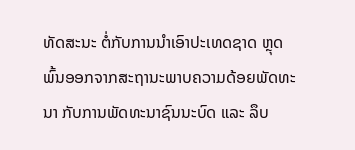ທັດສະນະ ຕໍ່ກັບການນຳເອົາປະເທດຊາດ ຫຼຸດພົ້ນອອກຈາກສະຖານະພາບຄວາມດ້ອຍພັດທະນາ ກັບການພັດທະນາຊົນນະບົດ ແລະ ລຶບ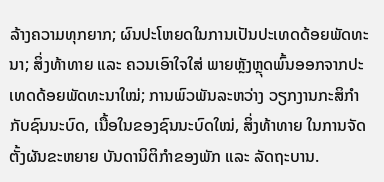ລ້າງຄວາມທຸກຍາກ; ຜົນປະໂຫຍດໃນການເປັນປະເທດດ້ອຍພັດທະນາ; ສິ່ງທ້າທາຍ ແລະ ຄວນເອົາໃຈໃສ່ ພາຍຫຼັງຫຼຸດພົ້ນອອກຈາກປະເທດດ້ອຍພັດທະນາໃໝ່; ການພົວພັນລະຫວ່າງ ວຽກງານກະສິກຳ ກັບຊົນນະບົດ, ເນື້ອໃນຂອງຊົນນະບົດໃໝ່, ສິ່ງທ້າທາຍ ໃນການຈັດຕັ້ງຜັນຂະຫຍາຍ ບັນດານິຕິກຳຂອງພັກ ແລະ ລັດຖະບານ.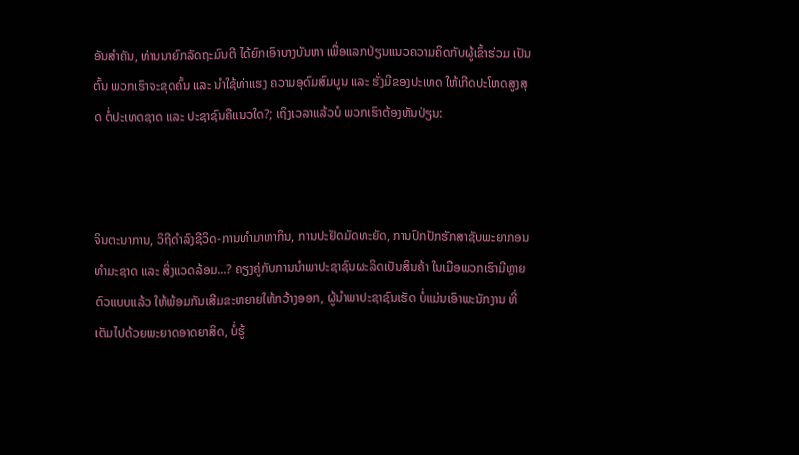ອັນສຳຄັນ, ທ່ານນາຍົກລັດຖະມົນຕີ ໄດ້ຍົກເອົາບາງບັນຫາ ເພື່ອແລກປ່ຽນແນວຄວາມຄິດກັບຜູ້ເຂົ້າຮ່ວມ ເປັນຕົ້ນ ພວກເຮົາຈະຂຸດຄົ້ນ ແລະ ນຳໃຊ້ທ່າແຮງ ຄວາມອຸດົມສົມບູນ ແລະ ຮັ່ງມີຂອງປະເທດ ໃຫ້ເກີດປະໂຫດສູງສຸດ ຕໍ່ປະເທດຊາດ ແລະ ປະຊາຊົນຄືແນວໃດ?; ເຖິງເວລາແລ້ວບໍ ພວກເຮົາຕ້ອງຫັນປ່ຽນ:



ຈິນຕະນາການ, ວິຖີດຳລົງຊີວິດ-ການທຳມາຫາກິນ, ການປະຢັດມັດທະຍັດ, ການປົກປັກຮັກສາຊັບພະຍາກອນທຳມະຊາດ ແລະ ສິ່ງແວດລ້ອມ...? ຄຽງຄູ່ກັບການນຳພາປະຊາຊົນຜະລິດເປັນສິນຄ້າ ໃນເມືອພວກເຮົາມີຫຼາຍຕົວແບບແລ້ວ ໃຫ້ພ້ອມກັນເສີມຂະຫຍາຍໃຫ້ກວ້າງອອກ, ຜູ້ນຳພາປະຊາຊົນເຮັດ ບໍ່ແມ່ນເອົາພະນັກງານ ທີ່ເຕັມໄປດ້ວຍພະຍາດອາດຍາສິດ, ບໍ່ຮູ້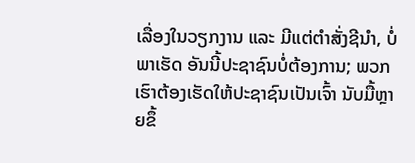ເລື່ອງໃນວຽກງານ ແລະ ມີແຕ່ຕຳສັ່ງຊີນຳ, ບໍ່ພາເຮັດ ອັນນີ້ປະຊາຊົນບໍ່ຕ້ອງການ; ພວກເຮົາຕ້ອງເຮັດໃຫ້ປະຊາຊົນເປັນເຈົ້າ ນັບມື້ຫຼາຍຂຶ້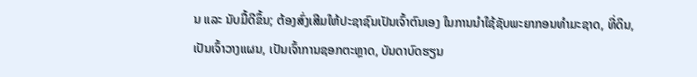ນ ແລະ ນັບມື້ດີຂຶ້ນ; ຕ້ອງສົ່ງເສີມໃຫ້ປະຊາຊົນເປັນເຈົ້າຕົນເອງ ໃນການນຳໃຊ້ຊັບພະຍາກອນທຳມະຊາດ, ທີ່ດິນ, ເປັນເຈົ້າວາງແຜນ, ເປັນເຈົ້າການຊອກຕະຫຼາດ, ບັນດາບົດຮຽນ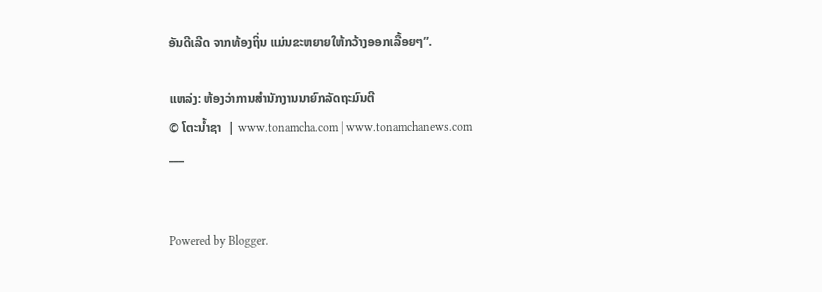ອັນດີເລີດ ຈາກທ້ອງຖິ່ນ ແມ່ນຂະຫຍາຍໃຫ້ກວ້າງອອກເລື້ອຍໆ”.

ແຫລ່ງ: ຫ້ອງວ່າການສໍານັກງານນາຍົກລັດຖະມົນຕີ
© ໂຕະນໍ້າຊາ  | www.tonamcha.com | www.tonamchanews.com
___


Powered by Blogger.